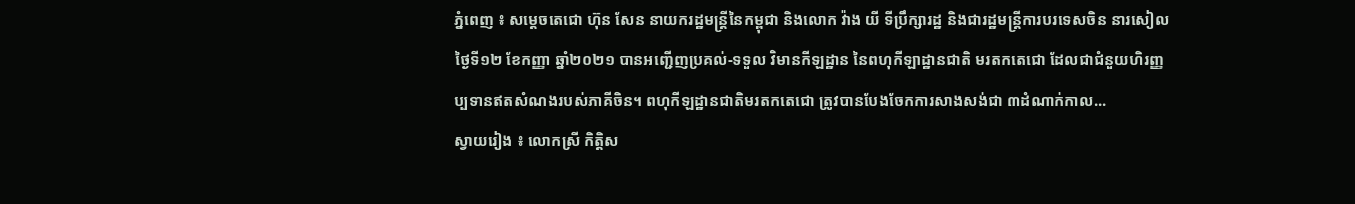ភ្នំពេញ ៖ សម្តេចតេជោ ហ៊ុន សែន នាយករដ្ឋមន្ដ្រីនៃកម្ពុជា និងលោក វ៉ាង យី ទីប្រឹក្សារដ្ឋ និងជារដ្ឋមន្ត្រីការបរទេសចិន នារសៀលថ្ងៃទី១២ ខែកញ្ញា ឆ្នាំ២០២១ បានអញ្ជើញប្រគល់-ទទួល វិមានកីឡដ្ឋាន នៃពហុកីឡាដ្ឋានជាតិ មរតកតេជោ ដែលជាជំនួយហិរញ្ញប្បទានឥតសំណងរបស់ភាគីចិន។ ពហុកីឡដ្ឋានជាតិមរតកតេជោ ត្រូវបានបែងចែកការសាងសង់ជា ៣ដំណាក់កាល...
ស្វាយរៀង ៖ លោកស្រី កិត្តិស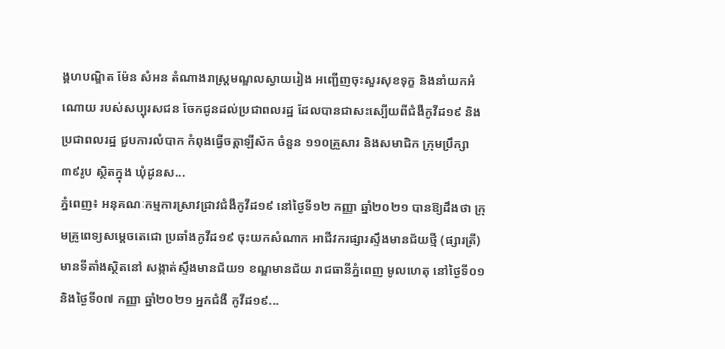ង្គហបណ្ឌិត ម៉ែន សំអន តំណាងរាស្ត្រមណ្ឌលស្វាយរៀង អញ្ជើញចុះសួរសុខទុក្ខ និងនាំយកអំណោយ របស់សប្បុរសជន ចែកជូនដល់ប្រជាពលរដ្ឋ ដែលបានជាសះស្បើយពីជំងឺកូវីដ១៩ និងប្រជាពលរដ្ឋ ជួបការលំបាក កំពុងធ្វើចត្តាឡីស័ក ចំនួន ១១០គ្រួសារ និងសមាជិក ក្រុមប្រឹក្សា ៣៩រូប ស្ថិតក្នុង ឃុំដូនស...
ភ្នំពេញ៖ អនុគណៈកម្មការស្រាវជ្រាវជំងឺកូវីដ១៩ នៅថ្ងៃទី១២ កញ្ញា ឆ្នាំ២០២១ បានឱ្យដឹងថា ក្រុមគ្រូពេទ្យសម្ដេចតេជោ ប្រឆាំងកូវីដ១៩ ចុះយកសំណាក អាជីវករផ្សារស្ទឹងមានជ័យថ្មី (ផ្សារត្រី) មានទីតាំងស្ថិតនៅ សង្កាត់ស្ទឹងមានជ័យ១ ខណ្ឌមានជ័យ រាជធានីភ្នំពេញ មូលហេតុ នៅថ្ងៃទី០១ និងថ្ងៃទី០៧ កញ្ញា ឆ្នាំ២០២១ អ្នកជំងឺ កូវីដ១៩...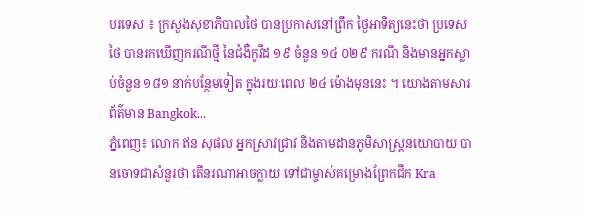បរទេស ៖ ក្រសួងសុខាភិបាលថៃ បានប្រកាសនៅព្រឹក ថ្ងៃអាទិត្យនេះថា ប្រទេសថៃ បានរកឃើញករណីថ្មី នៃជំងឺកូវីដ ១៩ ចំនួន ១៤ ០២៩ ករណី និងមានអ្នកស្លាប់ចំនួន ១៨១ នាក់បន្ថែមទៀត ក្នុងរយៈពេល ២៤ ម៉ោងមុននេះ ។ យោងតាមសារព័ត៌មាន Bangkok...
ភ្នំពេញ៖ លោក ឥន សុផល អ្នកស្រាវជ្រាវ និងតាមដានភូមិសាស្រ្តនយោបាយ បានចោទជាសំនួរថា តើនរណាអាចក្លាយ ទៅជាម្ចាស់គម្រោងព្រែកជីក Kra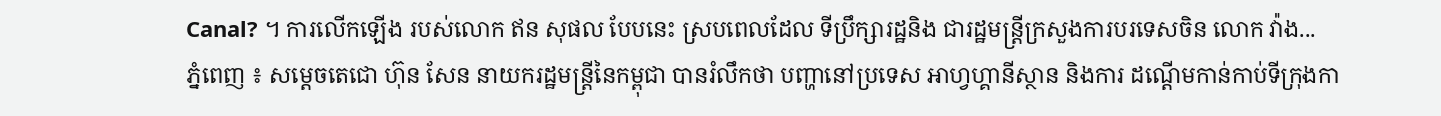Canal? ។ ការលើកឡើង របស់លោក ឥន សុផល បែបនេះ ស្របពេលដែល ទីប្រឹក្សារដ្ឋនិង ជារដ្ឋមន្រ្តីក្រសួងការបរទេសចិន លោក វ៉ាង...
ភ្នំពេញ ៖ សម្តេចតេជោ ហ៊ុន សែន នាយករដ្ឋមន្ត្រីនៃកម្ពុជា បានរំលឹកថា បញ្ហានៅប្រទេស អាហ្វហ្គានីស្ថាន និងការ ដណ្តើមកាន់កាប់ទីក្រុងកា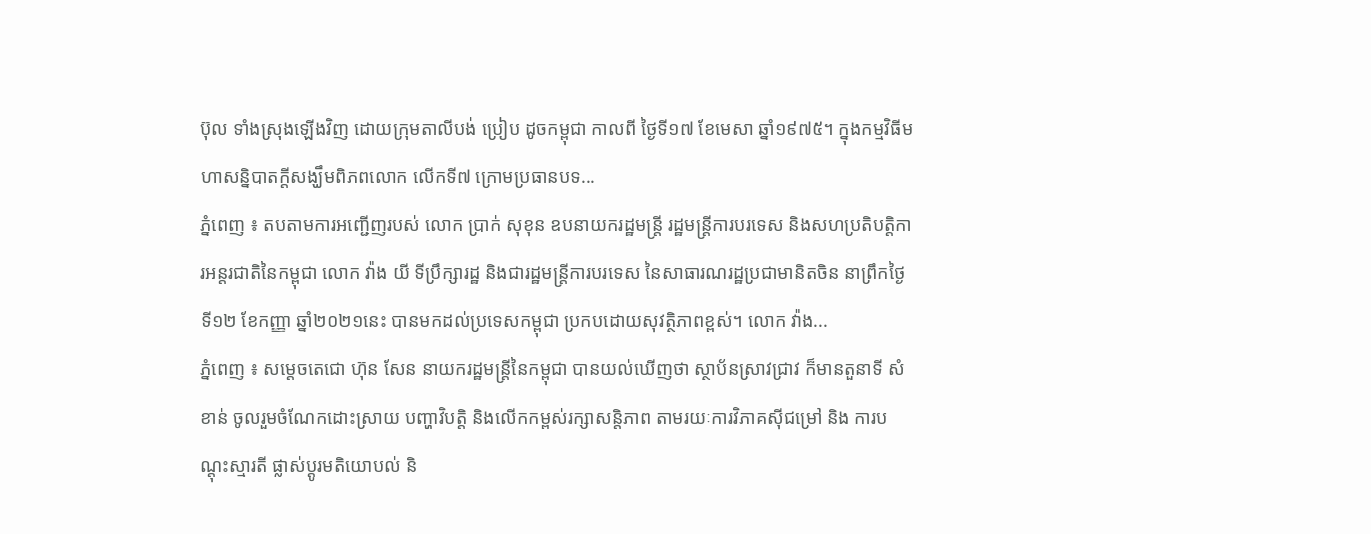ប៊ុល ទាំងស្រុងឡើងវិញ ដោយក្រុមតាលីបង់ ប្រៀប ដូចកម្ពុជា កាលពី ថ្ងៃទី១៧ ខែមេសា ឆ្នាំ១៩៧៥។ ក្នុងកម្មវិធីមហាសន្និបាតក្តីសង្ឃឹមពិភពលោក លើកទី៧ ក្រោមប្រធានបទ...
ភ្នំពេញ ៖ តបតាមការអញ្ជើញរបស់ លោក ប្រាក់ សុខុន ឧបនាយករដ្ឋមន្រ្តី រដ្ឋមន្រ្តីការបរទេស និងសហប្រតិបត្តិការអន្តរជាតិនៃកម្ពុជា លោក វ៉ាង យី ទីប្រឹក្សារដ្ឋ និងជារដ្ឋមន្ត្រីការបរទេស នៃសាធារណរដ្ឋប្រជាមានិតចិន នាព្រឹកថ្ងៃទី១២ ខែកញ្ញា ឆ្នាំ២០២១នេះ បានមកដល់ប្រទេសកម្ពុជា ប្រកបដោយសុវត្ថិភាពខ្ពស់។ លោក វ៉ាង...
ភ្នំពេញ ៖ សម្ដេចតេជោ ហ៊ុន សែន នាយករដ្ឋមន្ដ្រីនៃកម្ពុជា បានយល់ឃើញថា ស្ថាប័នស្រាវជ្រាវ ក៏មានតួនាទី សំខាន់ ចូលរួមចំណែកដោះស្រាយ បញ្ហាវិបត្តិ និងលើកកម្ពស់រក្សាសន្តិភាព តាមរយៈការវិភាគស៊ីជម្រៅ និង ការបណ្តុះស្មារតី ផ្លាស់ប្ដូរមតិយោបល់ និ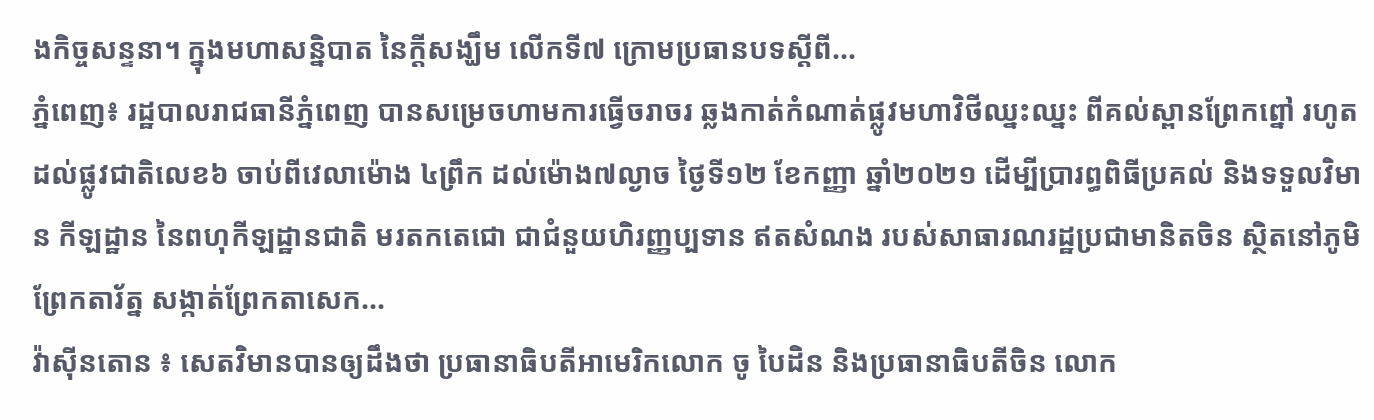ងកិច្ចសន្ទនា។ ក្នុងមហាសន្និបាត នៃក្តីសង្ឃឹម លើកទី៧ ក្រោមប្រធានបទស្តីពី...
ភ្នំពេញ៖ រដ្ឋបាលរាជធានីភ្នំពេញ បានសម្រេចហាមការធ្វើចរាចរ ឆ្លងកាត់កំណាត់ផ្លូវមហាវិថីឈ្នះឈ្នះ ពីគល់ស្ពានព្រែកព្នៅ រហូតដល់ផ្លូវជាតិលេខ៦ ចាប់ពីវេលាម៉ោង ៤ព្រឹក ដល់ម៉ោង៧ល្ងាច ថ្ងៃទី១២ ខែកញ្ញា ឆ្នាំ២០២១ ដើម្បីប្រារព្ធពិធីប្រគល់ និងទទួលវិមាន កីឡដ្ឋាន នៃពហុកីឡដ្ឋានជាតិ មរតកតេជោ ជាជំនួយហិរញ្ញប្បទាន ឥតសំណង របស់សាធារណរដ្ឋប្រជាមានិតចិន ស្ថិតនៅភូមិព្រែកតារ័ត្ន សង្កាត់ព្រែកតាសេក...
វ៉ាស៊ីនតោន ៖ សេតវិមានបានឲ្យដឹងថា ប្រធានាធិបតីអាមេរិកលោក ចូ បៃដិន និងប្រធានាធិបតីចិន លោក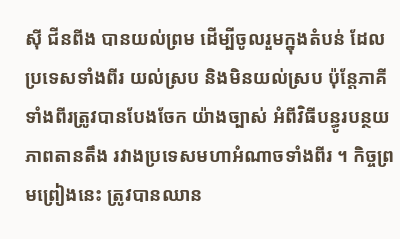ស៊ី ជីនពីង បានយល់ព្រម ដើម្បីចូលរួមក្នុងតំបន់ ដែលប្រទេសទាំងពីរ យល់ស្រប និងមិនយល់ស្រប ប៉ុន្តែភាគីទាំងពីរត្រូវបានបែងចែក យ៉ាងច្បាស់ អំពីវិធីបន្ធូរបន្ថយភាពតានតឹង រវាងប្រទេសមហាអំណាចទាំងពីរ ។ កិច្ចព្រមព្រៀងនេះ ត្រូវបានឈាន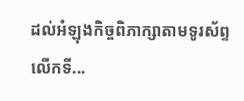ដល់អំឡុងកិច្ចពិភាក្សាតាមទូរស័ព្ទលើកទី...